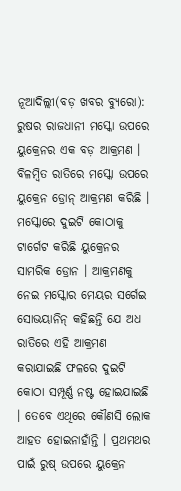ନୂଆଦିଲ୍ଲୀ(ବଡ଼ ଖବର ବ୍ୟୁରୋ): ରୁଷର ରାଜଧାନୀ ମସ୍କୋ ଉପରେ ୟୁକ୍ରେନର ଏକ ବଡ଼ ଆକ୍ରମଣ । ବିଳମ୍ବିତ ରାତିରେ ମସ୍କୋ ଉପରେ ୟୁକ୍ରେନ ଡ୍ରୋନ୍ ଆକ୍ରମଣ କରିଛି । ମସ୍କୋରେ ଦୁଇଟି କୋଠାକୁ ଟାର୍ଗେଟ କରିଛି ୟୁକ୍ରେନର ସାମରିକ ଡ୍ରୋନ । ଆକ୍ରମଣକୁ ନେଇ ମସ୍କୋର ମେୟର ସର୍ଗେଇ ସୋଭୟାନିନ୍ କହିଛନ୍ତି ଯେ ଅଧ ରାତିରେ ଏହି ଆକ୍ରମଣ କରାଯାଇଛି ଫଳରେ ଦୁଇଟି କୋଠା ସମ୍ପୂର୍ଣ୍ଣ ନଷ୍ଟ ହୋଇଯାଇଛି । ତେବେ ଏଥିରେ କୌଣସି ଲୋକ ଆହତ ହୋଇନାହାଁନ୍ତି । ପ୍ରଥମଥର ପାଇଁ ରୁଷ୍ ଉପରେ ୟୁକ୍ରେନ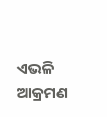ଏଭଳି ଆକ୍ରମଣ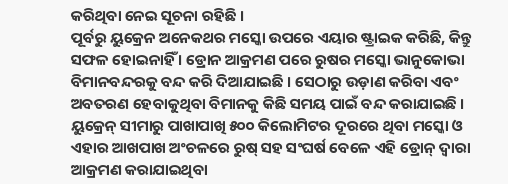କରିଥିବା ନେଇ ସୂଚନା ରହିଛି ।
ପୂର୍ବରୁ ୟୁକ୍ରେନ ଅନେକଥର ମସ୍କୋ ଉପରେ ଏୟାର ଷ୍ଟ୍ରାଇକ କରିଛି, କିନ୍ତୁ ସଫଳ ହୋଇନାହିଁ । ଡ୍ରୋନ ଆକ୍ରମଣ ପରେ ରୁଷର ମସ୍କୋ ଭାନୁକୋଭା ବିମାନବନ୍ଦରକୁ ବନ୍ଦ କରି ଦିଆଯାଇଛି । ସେଠାରୁ ଉଡ଼ାଣ କରିବା ଏବଂ ଅବତରଣ ହେବାକୁଥିବା ବିମାନକୁ କିଛି ସମୟ ପାଇଁ ବନ୍ଦ କରାଯାଇଛି । ୟୁକ୍ରେନ୍ ସୀମାରୁ ପାଖାପାଖି ୫୦୦ କିଲୋମିଟର ଦୂରରେ ଥିବା ମସ୍କୋ ଓ ଏହାର ଆଖପାଖ ଅଂଚଳରେ ରୁଷ୍ ସହ ସଂଘର୍ଷ ବେଳେ ଏହି ଡ୍ରୋନ୍ ଦ୍ୱାରା ଆକ୍ରମଣ କରାଯାଇଥିବା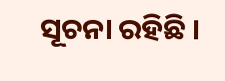ସୂଚନା ରହିଛି ।